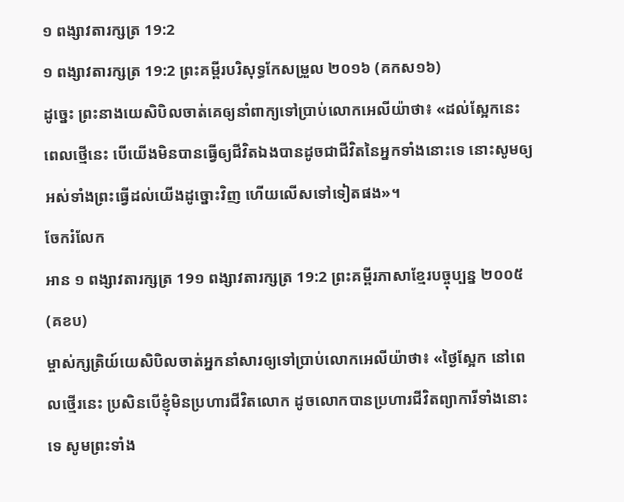១ ពង្សាវតារក្សត្រ 19:2
១ ពង្សាវតារក្សត្រ 19:2 ព្រះគម្ពីរបរិសុទ្ធកែសម្រួល ២០១៦ (គកស១៦)
ដូច្នេះ ព្រះនាងយេសិបិលចាត់គេឲ្យនាំពាក្យទៅប្រាប់លោកអេលីយ៉ាថា៖ «ដល់ស្អែកនេះ ពេលថ្មើនេះ បើយើងមិនបានធ្វើឲ្យជីវិតឯងបានដូចជាជីវិតនៃអ្នកទាំងនោះទេ នោះសូមឲ្យអស់ទាំងព្រះធ្វើដល់យើងដូច្នោះវិញ ហើយលើសទៅទៀតផង»។
ចែករំលែក
អាន ១ ពង្សាវតារក្សត្រ 19១ ពង្សាវតារក្សត្រ 19:2 ព្រះគម្ពីរភាសាខ្មែរបច្ចុប្បន្ន ២០០៥ (គខប)
ម្ចាស់ក្សត្រិយ៍យេសិបិលចាត់អ្នកនាំសារឲ្យទៅប្រាប់លោកអេលីយ៉ាថា៖ «ថ្ងៃស្អែក នៅពេលថ្មើរនេះ ប្រសិនបើខ្ញុំមិនប្រហារជីវិតលោក ដូចលោកបានប្រហារជីវិតព្យាការីទាំងនោះទេ សូមព្រះទាំង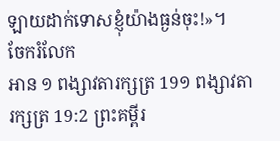ឡាយដាក់ទោសខ្ញុំយ៉ាងធ្ងន់ចុះ!»។
ចែករំលែក
អាន ១ ពង្សាវតារក្សត្រ 19១ ពង្សាវតារក្សត្រ 19:2 ព្រះគម្ពីរ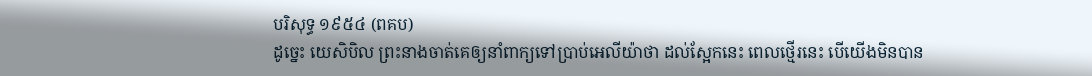បរិសុទ្ធ ១៩៥៤ (ពគប)
ដូច្នេះ យេសិបិល ព្រះនាងចាត់គេឲ្យនាំពាក្យទៅប្រាប់អេលីយ៉ាថា ដល់ស្អែកនេះ ពេលថ្មើរនេះ បើយើងមិនបាន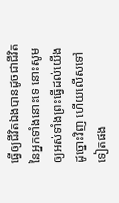ធ្វើឲ្យជីវិតឯងបានដូចជាជីវិតនៃអ្នកទាំងនោះទេ នោះសូមឲ្យអស់ទាំងព្រះធ្វើដល់យើងដូច្នោះវិញ ហើយលើសទៅទៀតផង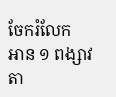ចែករំលែក
អាន ១ ពង្សាវតា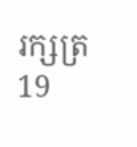រក្សត្រ 19